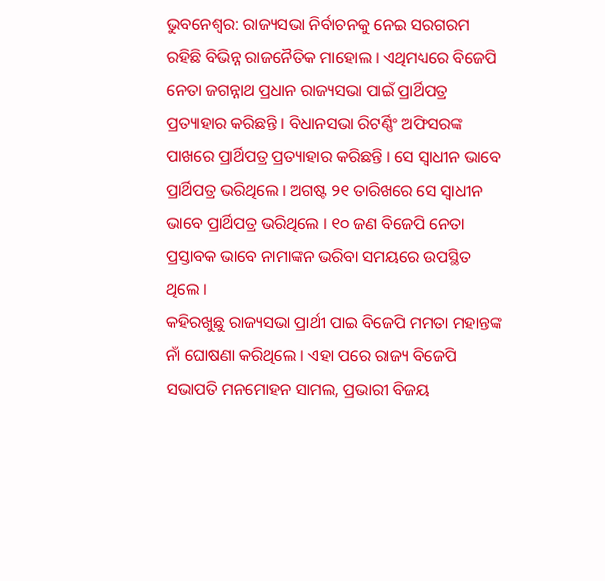ଭୁବନେଶ୍ୱର: ରାଜ୍ୟସଭା ନିର୍ବାଚନକୁ ନେଇ ସରଗରମ ରହିଛି ବିଭିନ୍ନ ରାଜନୈତିକ ମାହୋଲ । ଏଥିମଧ୍ୟରେ ବିଜେପି ନେତା ଜଗନ୍ନାଥ ପ୍ରଧାନ ରାଜ୍ୟସଭା ପାଇଁ ପ୍ରାର୍ଥିପତ୍ର ପ୍ରତ୍ୟାହାର କରିଛନ୍ତି । ବିଧାନସଭା ରିଟର୍ଣ୍ଣିଂ ଅଫିସରଙ୍କ ପାଖରେ ପ୍ରାର୍ଥିପତ୍ର ପ୍ରତ୍ୟାହାର କରିଛନ୍ତି । ସେ ସ୍ୱାଧୀନ ଭାବେ ପ୍ରାର୍ଥିପତ୍ର ଭରିଥିଲେ । ଅଗଷ୍ଟ ୨୧ ତାରିଖରେ ସେ ସ୍ୱାଧୀନ ଭାବେ ପ୍ରାର୍ଥିପତ୍ର ଭରିଥିଲେ । ୧୦ ଜଣ ବିଜେପି ନେତା ପ୍ରସ୍ତାବକ ଭାବେ ନାମାଙ୍କନ ଭରିବା ସମୟରେ ଉପସ୍ଥିତ ଥିଲେ ।
କହିରଖୁଛୁ ରାଜ୍ୟସଭା ପ୍ରାର୍ଥୀ ପାଇ ବିଜେପି ମମତା ମହାନ୍ତଙ୍କ ନାଁ ଘୋଷଣା କରିଥିଲେ । ଏହା ପରେ ରାଜ୍ୟ ବିଜେପି ସଭାପତି ମନମୋହନ ସାମଲ, ପ୍ରଭାରୀ ବିଜୟ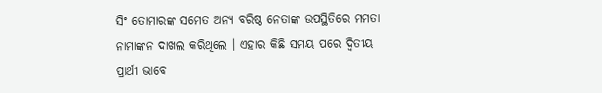ସିଂ ତୋମାରଙ୍କ ସମେତ ଅନ୍ୟ ବରିଷ୍ଠ ନେତାଙ୍କ ଉପସ୍ଥିତିରେ ମମତା ନାମାଙ୍କନ ଦାଖଲ କରିଥିଲେ । ଏହାର କିଛି ସମୟ ପରେ ଦ୍ୱିତୀୟ ପ୍ରାର୍ଥୀ ଭାବେ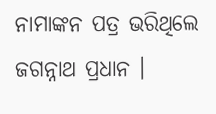ନାମାଙ୍କନ ପତ୍ର ଭରିଥିଲେ ଜଗନ୍ନାଥ ପ୍ରଧାନ ।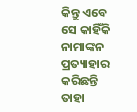କିନ୍ତୁ ଏବେ ସେ କାହିଁକି ନାମାଙ୍କନ ପ୍ରତ୍ୟାହାର କରିଛନ୍ତି ତାହା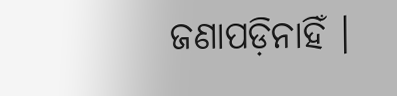ଜଣାପଡ଼ିନାହିଁ ।